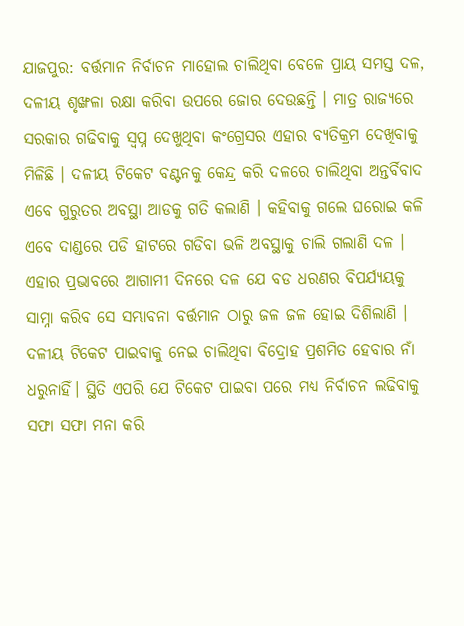ଯାଜପୁର: ବର୍ତ୍ତମାନ ନିର୍ବାଚନ ମାହୋଲ ଚାଲିଥିବା ବେଳେ ପ୍ରାୟ ସମସ୍ତ ଦଳ, ଦଳୀୟ ଶୃଙ୍ଖଳା ରକ୍ଷା କରିବା ଉପରେ ଜୋର ଦେଉଛନ୍ତି । ମାତ୍ର ରାଜ୍ୟରେ ସରକାର ଗଢିବାକୁ ସ୍ବପ୍ନ ଦେଖୁଥିବା କଂଗ୍ରେସର ଏହାର ବ୍ୟତିକ୍ରମ ଦେଖିବାକୁ ମିଳିଛି । ଦଳୀୟ ଟିକେଟ ବଣ୍ଟନକୁ କେନ୍ଦ୍ର କରି ଦଳରେ ଚାଲିଥିବା ଅନ୍ତର୍ବିବାଦ ଏବେ ଗୁରୁତର ଅବସ୍ଥା ଆଡକୁ ଗତି କଲାଣି । କହିବାକୁ ଗଲେ ଘରୋଇ କଳି ଏବେ ଦାଣ୍ଡରେ ପଡି ହାଟରେ ଗଡିବା ଭଳି ଅବସ୍ଥାକୁ ଚାଲି ଗଲାଣି ଦଳ ।
ଏହାର ପ୍ରଭାବରେ ଆଗାମୀ ଦିନରେ ଦଳ ଯେ ବଡ ଧରଣର ବିପର୍ଯ୍ୟୟକୁ ସାମ୍ନା କରିବ ସେ ସମ୍ଭାବନା ବର୍ତ୍ତମାନ ଠାରୁ ଜଳ ଜଳ ହୋଇ ଦିଶିଲାଣି । ଦଳୀୟ ଟିକେଟ ପାଇବାକୁ ନେଇ ଚାଲିଥିବା ବିଦ୍ରୋହ ପ୍ରଶମିତ ହେବାର ନାଁ ଧରୁନାହିଁ। ସ୍ଥିତି ଏପରି ଯେ ଟିକେଟ ପାଇବା ପରେ ମଧ୍ୟ ନିର୍ବାଚନ ଲଢିବାକୁ ସଫା ସଫା ମନା କରି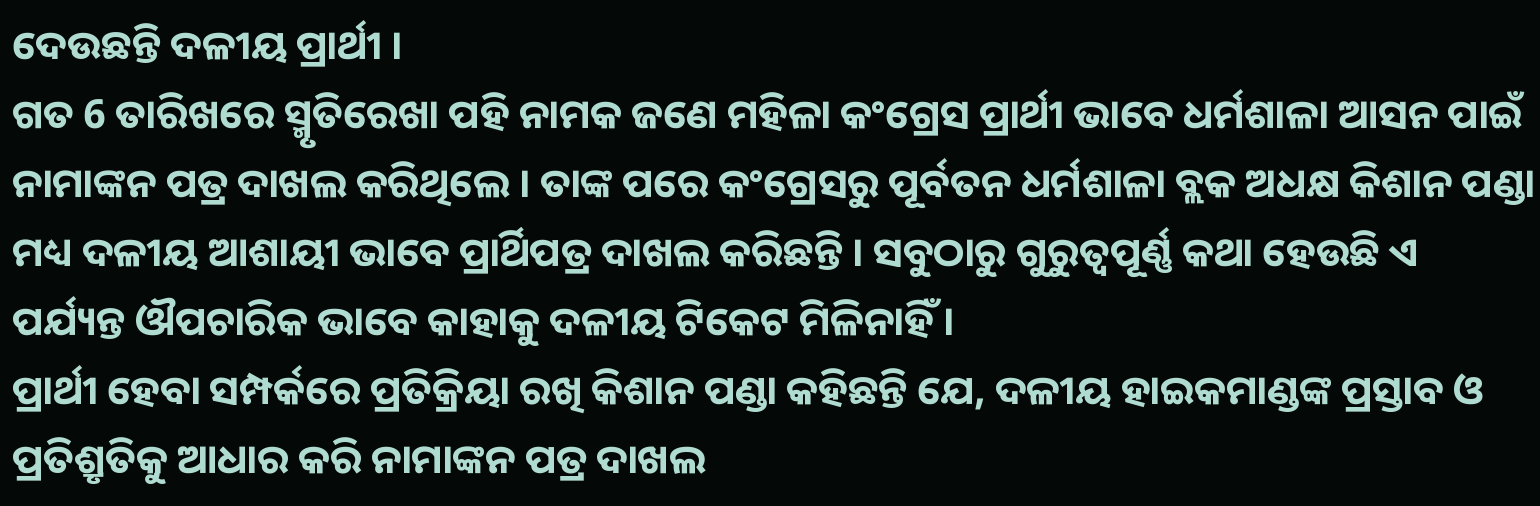ଦେଉଛନ୍ତି ଦଳୀୟ ପ୍ରାର୍ଥୀ ।
ଗତ 6 ତାରିଖରେ ସ୍ମୃତିରେଖା ପହି ନାମକ ଜଣେ ମହିଳା କଂଗ୍ରେସ ପ୍ରାର୍ଥୀ ଭାବେ ଧର୍ମଶାଳା ଆସନ ପାଇଁ ନାମାଙ୍କନ ପତ୍ର ଦାଖଲ କରିଥିଲେ । ତାଙ୍କ ପରେ କଂଗ୍ରେସରୁ ପୂର୍ବତନ ଧର୍ମଶାଳା ବ୍ଲକ ଅଧକ୍ଷ କିଶାନ ପଣ୍ଡା ମଧ୍ୟ ଦଳୀୟ ଆଶାୟୀ ଭାବେ ପ୍ରାର୍ଥିପତ୍ର ଦାଖଲ କରିଛନ୍ତି । ସବୁଠାରୁ ଗୁରୁତ୍ବପୂର୍ଣ୍ଣ କଥା ହେଉଛି ଏ ପର୍ଯ୍ୟନ୍ତ ଔପଚାରିକ ଭାବେ କାହାକୁ ଦଳୀୟ ଟିକେଟ ମିଳିନାହିଁ ।
ପ୍ରାର୍ଥୀ ହେବା ସମ୍ପର୍କରେ ପ୍ରତିକ୍ରିୟା ରଖି କିଶାନ ପଣ୍ଡା କହିଛନ୍ତି ଯେ, ଦଳୀୟ ହାଇକମାଣ୍ଡଙ୍କ ପ୍ରସ୍ତାବ ଓ ପ୍ରତିଶ୍ରୃତିକୁ ଆଧାର କରି ନାମାଙ୍କନ ପତ୍ର ଦାଖଲ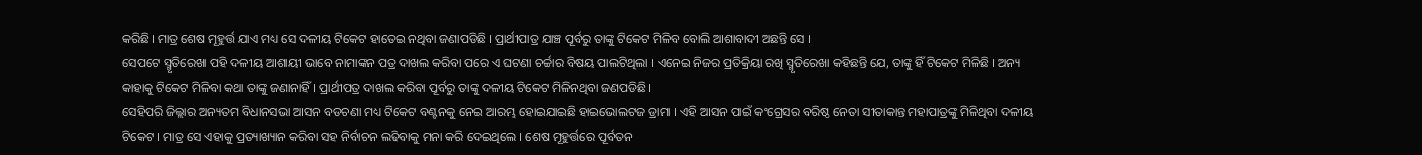କରିଛି । ମାତ୍ର ଶେଷ ମୂହୁର୍ତ୍ତ ଯାଏ ମଧ୍ୟ ସେ ଦଳୀୟ ଟିକେଟ ହାତେଇ ନଥିବା ଜଣାପଡିଛି । ପ୍ରାର୍ଥୀପାତ୍ର ଯାଞ୍ଚ ପୂର୍ବରୁ ତାଙ୍କୁ ଟିକେଟ ମିଳିବ ବୋଲି ଆଶାବାଦୀ ଅଛନ୍ତି ସେ ।
ସେପଟେ ସ୍ମୃତିରେଖା ପହି ଦଳୀୟ ଆଶାୟୀ ଭାବେ ନାମାଙ୍କନ ପତ୍ର ଦାଖଲ କରିବା ପରେ ଏ ଘଟଣା ଚର୍ଚ୍ଚାର ବିଷୟ ପାଲଟିଥିଲା । ଏନେଇ ନିଜର ପ୍ରତିକ୍ରିୟା ରଖି ସ୍ମୃତିରେଖା କହିଛନ୍ତି ଯେ, ତାଙ୍କୁ ହିଁ ଟିକେଟ ମିଳିଛି । ଅନ୍ୟ କାହାକୁ ଟିକେଟ ମିଳିବା କଥା ତାଙ୍କୁ ଜଣାନାହିଁ । ପ୍ରାର୍ଥୀପତ୍ର ଦାଖଲ କରିବା ପୂର୍ବରୁ ତାଙ୍କୁ ଦଳୀୟ ଟିକେଟ ମିଳିନଥିବା ଜଣପଡିଛି।
ସେହିପରି ଜିଲ୍ଲାର ଅନ୍ୟତମ ବିଧାନସଭା ଆସନ ବଡଚଣା ମଧ୍ୟ ଟିକେଟ ବଣ୍ଟନକୁ ନେଇ ଆରମ୍ଭ ହୋଇଯାଇଛି ହାଇଭୋଲଟଜ ଡ୍ରାମା । ଏହି ଆସନ ପାଇଁ କଂଗ୍ରେସର ବରିଷ୍ଠ ନେତା ସୀତାକାନ୍ତ ମହାପାତ୍ରଙ୍କୁ ମିଳିଥିବା ଦଳୀୟ ଟିକେଟ । ମାତ୍ର ସେ ଏହାକୁ ପ୍ରତ୍ୟାଖ୍ୟାନ କରିବା ସହ ନିର୍ବାଚନ ଲଢିବାକୁ ମନା କରି ଦେଇଥିଲେ । ଶେଷ ମୂହୁର୍ତ୍ତରେ ପୂର୍ବତନ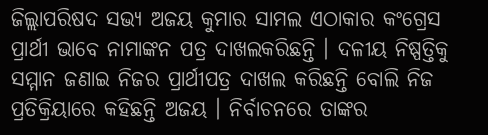ଜିଲ୍ଲାପରିଷଦ ସଭ୍ୟ ଅଜୟ କୁମାର ସାମଲ ଏଠାକାର କଂଗ୍ରେସ ପ୍ରାର୍ଥୀ ଭାବେ ନାମାଙ୍କନ ପତ୍ର ଦାଖଲକରିଛନ୍ତି । ଦଳୀୟ ନିଷ୍ପତ୍ତିକୁ ସମ୍ମାନ ଜଣାଇ ନିଜର ପ୍ରାର୍ଥୀପତ୍ର ଦାଖଲ କରିଛନ୍ତି ବୋଲି ନିଜ ପ୍ରତିକ୍ରିୟାରେ କହିଛନ୍ତି ଅଜୟ । ନିର୍ବାଚନରେ ତାଙ୍କର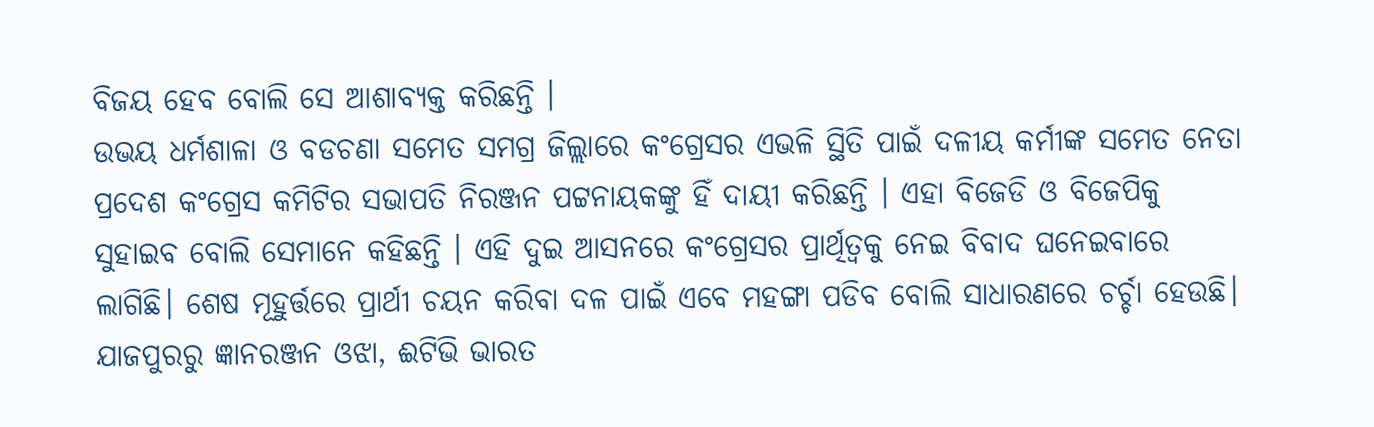ବିଜୟ ହେବ ବୋଲି ସେ ଆଶାବ୍ୟକ୍ତ କରିଛନ୍ତି ।
ଉଭୟ ଧର୍ମଶାଳା ଓ ବଡଚଣା ସମେତ ସମଗ୍ର ଜିଲ୍ଲାରେ କଂଗ୍ରେସର ଏଭଳି ସ୍ଥିତି ପାଇଁ ଦଳୀୟ କର୍ମୀଙ୍କ ସମେତ ନେତା ପ୍ରଦେଶ କଂଗ୍ରେସ କମିଟିର ସଭାପତି ନିରଞ୍ଜନ ପଟ୍ଟନାୟକଙ୍କୁ ହିଁ ଦାୟୀ କରିଛନ୍ତି । ଏହା ବିଜେଡି ଓ ବିଜେପିକୁ ସୁହାଇବ ବୋଲି ସେମାନେ କହିଛନ୍ତି । ଏହି ଦୁଇ ଆସନରେ କଂଗ୍ରେସର ପ୍ରାର୍ଥିତ୍ବକୁ ନେଇ ବିବାଦ ଘନେଇବାରେ ଲାଗିଛି। ଶେଷ ମୂହୁର୍ତ୍ତରେ ପ୍ରାର୍ଥୀ ଚୟନ କରିବା ଦଳ ପାଇଁ ଏବେ ମହଙ୍ଗା ପଡିବ ବୋଲି ସାଧାରଣରେ ଚର୍ଚ୍ଚା ହେଉଛି।
ଯାଜପୁରରୁ ଜ୍ଞାନରଞ୍ଜନ ଓଝା, ଈଟିଭି ଭାରତ